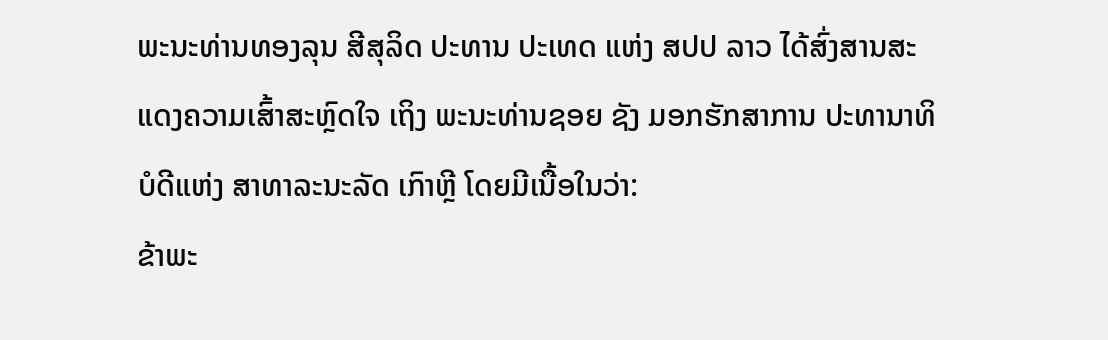ພະນະທ່ານທອງລຸນ ສີສຸລິດ ປະທານ ປະເທດ ແຫ່ງ ສປປ ລາວ ໄດ້ສົ່ງສານສະແດງຄວາມເສົ້າສະຫຼົດໃຈ ເຖິງ ພະນະທ່ານຊອຍ ຊັງ ມອກຮັກສາການ ປະທານາທິບໍດີແຫ່ງ ສາທາລະນະລັດ ເກົາຫຼີ ໂດຍມີເນື້ອໃນວ່າ:
ຂ້າພະ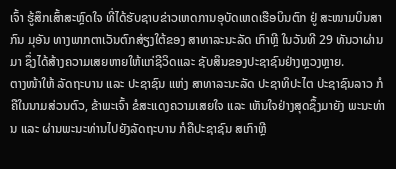ເຈົ້າ ຮູ້ສຶກເສົ້າສະຫຼົດໃຈ ທີ່ໄດ້ຮັບຊາບຂ່າວເຫດການອຸບັດເຫດເຮືອບິນຕົກ ຢູ່ ສະໜາມບິນສາກົນ ມຸອັນ ທາງພາກຕາເວັນຕົກສ່ຽງໃຕ້ຂອງ ສາທາລະນະລັດ ເກົາຫຼີ ໃນວັນທີ 29 ທັນວາຜ່ານມາ ຊຶ່ງໄດ້ສ້າງຄວາມເສຍຫາຍໃຫ້ແກ່ຊີວິດແລະ ຊັບສິນຂອງປະຊາຊົນຢ່າງຫຼວງຫຼາຍ.
ຕາງໜ້າໃຫ້ ລັດຖະບານ ແລະ ປະຊາຊົນ ແຫ່ງ ສາທາລະນະລັດ ປະຊາທິປະໄຕ ປະຊາຊົນລາວ ກໍຄືໃນນາມສ່ວນຕົວ, ຂ້າພະເຈົ້າ ຂໍສະແດງຄວາມເສຍໃຈ ແລະ ເຫັນໃຈຢ່າງສຸດຊຶ້ງມາຍັງ ພະນະທ່ານ ແລະ ຜ່ານພະນະທ່ານໄປຍັງລັດຖະບານ ກໍຄືປະຊາຊົນ ສເກົາຫຼີ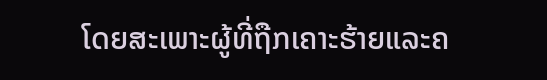ໂດຍສະເພາະຜູ້ທີ່ຖືກເຄາະຮ້າຍແລະຄ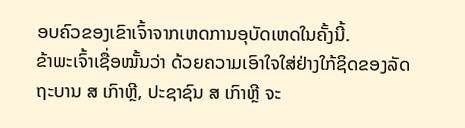ອບຄົວຂອງເຂົາເຈົ້າຈາກເຫດການອຸບັດເຫດໃນຄັ້ງນີ້.
ຂ້າພະເຈົ້າເຊື່ອໝັ້ນວ່າ ດ້ວຍຄວາມເອົາໃຈໃສ່ຢ່າງໃກ້ຊິດຂອງລັດຖະບານ ສ ເກົາຫຼີ, ປະຊາຊົນ ສ ເກົາຫຼີ ຈະ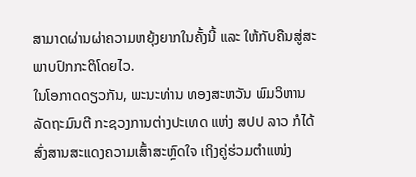ສາມາດຜ່ານຜ່າຄວາມຫຍຸ້ງຍາກໃນຄັ້ງນີ້ ແລະ ໃຫ້ກັບຄືນສູ່ສະພາບປົກກະຕິໂດຍໄວ.
ໃນໂອກາດດຽວກັນ, ພະນະທ່ານ ທອງສະຫວັນ ພົມວິຫານ ລັດຖະມົນຕີ ກະຊວງການຕ່າງປະເທດ ແຫ່ງ ສປປ ລາວ ກໍໄດ້ ສົ່ງສານສະແດງຄວາມເສົ້າສະຫຼົດໃຈ ເຖິງຄູ່ຮ່ວມຕຳແໜ່ງ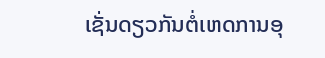ເຊັ່ນດຽວກັນຕໍ່ເຫດການອຸ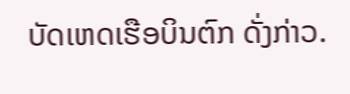ບັດເຫດເຮືອບິນຕົກ ດັ່ງກ່າວ.